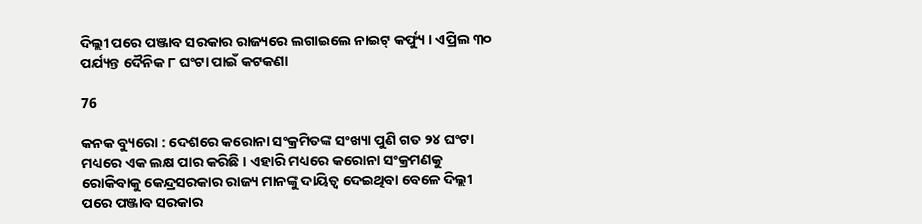ଦିଲ୍ଲୀ ପରେ ପଞ୍ଜାବ ସରକାର ରାଜ୍ୟରେ ଲଗାଇଲେ ନାଇଟ୍ କର୍ଫ୍ୟୁ । ଏପ୍ରିଲ ୩୦ ପର୍ଯ୍ୟନ୍ତ ଦୈନିକ ୮ ଘଂଟା ପାଇଁ କଟକଣା

76

କନକ ବ୍ୟୁରୋ : ଦେଶରେ କରୋନା ସଂକ୍ରମିତଙ୍କ ସଂଖ୍ୟା ପୁଣି ଗତ ୨୪ ଘଂଟା ମଧ୍ୟରେ ଏକ ଲକ୍ଷ ପାର କରିଛି । ଏହାରି ମଧ୍ୟରେ କରୋନା ସଂକ୍ରମଣକୁ ରୋକିବାକୁ କେନ୍ଦ୍ରସରକାର ରାଜ୍ୟ ମାନଙ୍କୁ ଦାୟିତ୍ୱ ଦେଇଥିବା ବେଳେ ଦିଲ୍ଲୀ ପରେ ପଞ୍ଜାବ ସରକାର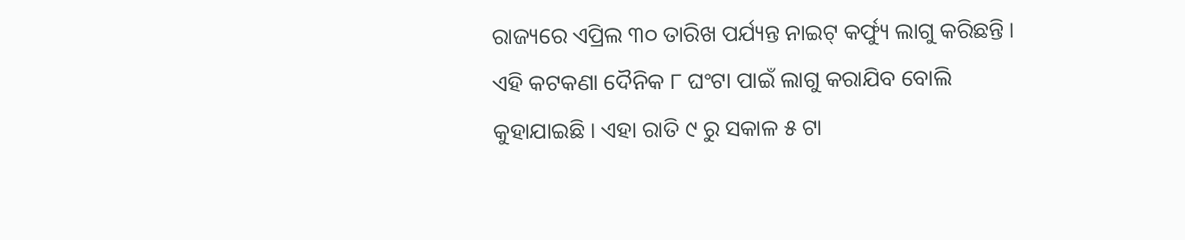ରାଜ୍ୟରେ ଏପ୍ରିଲ ୩୦ ତାରିଖ ପର୍ଯ୍ୟନ୍ତ ନାଇଟ୍ କର୍ଫ୍ୟୁ ଲାଗୁ କରିଛନ୍ତି । ଏହି କଟକଣା ଦୈନିକ ୮ ଘଂଟା ପାଇଁ ଲାଗୁ କରାଯିବ ବୋଲି କୁହାଯାଇଛି । ଏହା ରାତି ୯ ରୁ ସକାଳ ୫ ଟା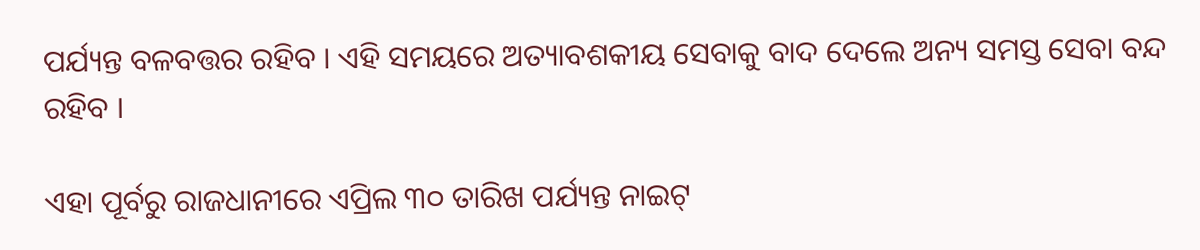ପର୍ଯ୍ୟନ୍ତ ବଳବତ୍ତର ରହିବ । ଏହି ସମୟରେ ଅତ୍ୟାବଶକୀୟ ସେବାକୁ ବାଦ ଦେଲେ ଅନ୍ୟ ସମସ୍ତ ସେବା ବନ୍ଦ ରହିବ ।

ଏହା ପୂର୍ବରୁ ରାଜଧାନୀରେ ଏପ୍ରିଲ ୩୦ ତାରିଖ ପର୍ଯ୍ୟନ୍ତ ନାଇଟ୍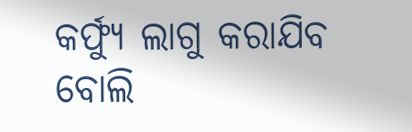କର୍ଫ୍ୟୁ ଲାଗୁ କରାଯିବ ବୋଲି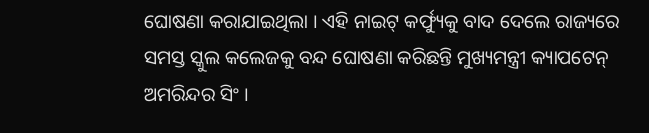ଘୋଷଣା କରାଯାଇଥିଲା । ଏହି ନାଇଟ୍ କର୍ଫ୍ୟୁକୁ ବାଦ ଦେଲେ ରାଜ୍ୟରେ ସମସ୍ତ ସ୍କୁଲ କଲେଜକୁ ବନ୍ଦ ଘୋଷଣା କରିଛନ୍ତି ମୁଖ୍ୟମନ୍ତ୍ରୀ କ୍ୟାପଟେନ୍ ଅମରିନ୍ଦର ସିଂ ।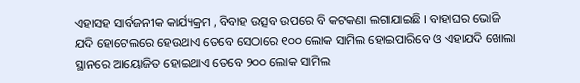ଏହାସହ ସାର୍ବଜନୀକ କାର୍ଯ୍ୟକ୍ରମ , ବିବାହ ଉତ୍ସବ ଉପରେ ବି କଟକଣା ଲଗାଯାଇଛି । ବାହାଘର ଭୋଜି ଯଦି ହୋଟେଲରେ ହେଉଥାଏ ତେବେ ସେଠାରେ ୧୦୦ ଲୋକ ସାମିଲ ହୋଇପାରିବେ ଓ ଏହାଯଦି ଖୋଲା ସ୍ଥାନରେ ଆୟୋଜିତ ହୋଇଥାଏ ତେବେ ୨୦୦ ଲୋକ ସାମିଲ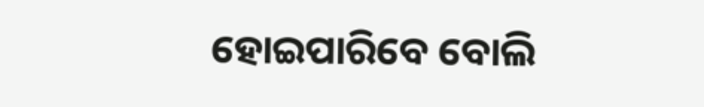ହୋଇପାରିବେ ବୋଲି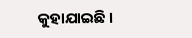କୁହାଯାଇଛି ।